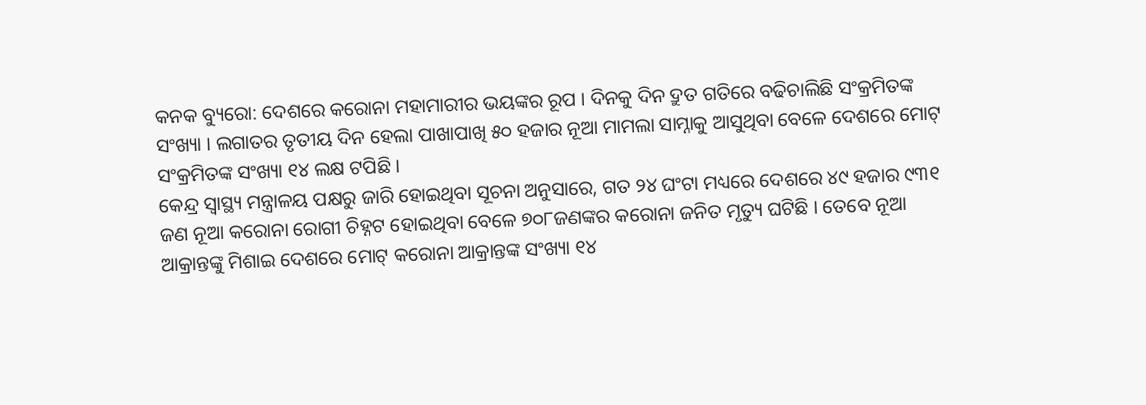କନକ ବ୍ୟୁରୋ: ଦେଶରେ କରୋନା ମହାମାରୀର ଭୟଙ୍କର ରୂପ । ଦିନକୁ ଦିନ ଦ୍ରୁତ ଗତିରେ ବଢିଚାଲିଛି ସଂକ୍ରମିତଙ୍କ ସଂଖ୍ୟା । ଲଗାତର ତୃତୀୟ ଦିନ ହେଲା ପାଖାପାଖି ୫୦ ହଜାର ନୂଆ ମାମଲା ସାମ୍ନାକୁ ଆସୁଥିବା ବେଳେ ଦେଶରେ ମୋଟ୍ ସଂକ୍ରମିତଙ୍କ ସଂଖ୍ୟା ୧୪ ଲକ୍ଷ ଟପିଛି ।
କେନ୍ଦ୍ର ସ୍ୱାସ୍ଥ୍ୟ ମନ୍ତ୍ରାଳୟ ପକ୍ଷରୁ ଜାରି ହୋଇଥିବା ସୂଚନା ଅନୁସାରେ, ଗତ ୨୪ ଘଂଟା ମଧ୍ୟରେ ଦେଶରେ ୪୯ ହଜାର ୯୩୧ ଜଣ ନୂଆ କରୋନା ରୋଗୀ ଚିହ୍ନଟ ହୋଇଥିବା ବେଳେ ୭୦୮ଜଣଙ୍କର କରୋନା ଜନିତ ମୃତ୍ୟୁ ଘଟିଛି । ତେବେ ନୂଆ ଆକ୍ରାନ୍ତଙ୍କୁ ମିଶାଇ ଦେଶରେ ମୋଟ୍ କରୋନା ଆକ୍ରାନ୍ତଙ୍କ ସଂଖ୍ୟା ୧୪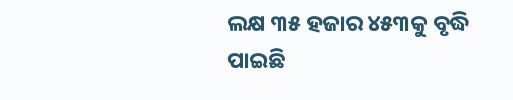ଲକ୍ଷ ୩୫ ହଜାର ୪୫୩କୁ ବୃଦ୍ଧି ପାଇଛି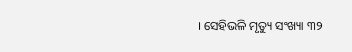। ସେହିଭଳି ମୃତ୍ୟୁ ସଂଖ୍ୟା ୩୨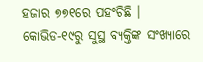ହଜାର ୭୭୧ରେ ପହଂଚିଛି ।
କୋଭିଡ-୧୯ରୁ ସୁସ୍ଥ ବ୍ୟକ୍ତିଙ୍କ ସଂଖ୍ୟାରେ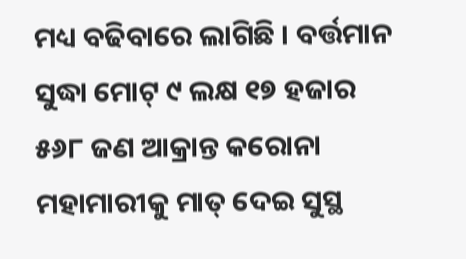ମଧ୍ୟ ବଢିବାରେ ଲାଗିଛି । ବର୍ତ୍ତମାନ ସୁଦ୍ଧା ମୋଟ୍ ୯ ଲକ୍ଷ ୧୭ ହଜାର ୫୬୮ ଜଣ ଆକ୍ରାନ୍ତ କରୋନା ମହାମାରୀକୁ ମାତ୍ ଦେଇ ସୁସ୍ଥ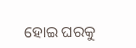ହୋଇ ଘରକୁ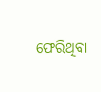ଫେରିଥିବା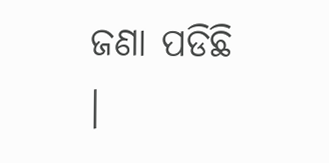ଜଣା ପଡିଛି ।